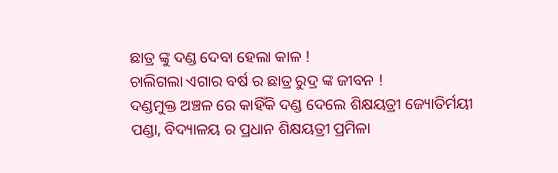ଛାତ୍ର ଙ୍କୁ ଦଣ୍ଡ ଦେବା ହେଲା କାଳ !
ଚାଲିଗଲା ଏଗାର ବର୍ଷ ର ଛାତ୍ର ରୁଦ୍ର ଙ୍କ ଜୀବନ !
ଦଣ୍ଡମୁକ୍ତ ଅଞ୍ଚଳ ରେ କାହିଁକି ଦଣ୍ଡ ଦେଲେ ଶିକ୍ଷୟତ୍ରୀ ଜ୍ୟୋତିର୍ମୟୀ ପଣ୍ଡା, ବିଦ୍ୟାଳୟ ର ପ୍ରଧାନ ଶିକ୍ଷୟତ୍ରୀ ପ୍ରମିଳା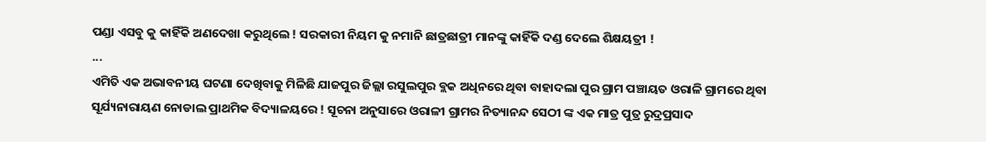ପଣ୍ଡା ଏସବୁ କୁ କାହିଁକି ଅଣଦେଖା କରୁଥିଲେ ! ସରକାରୀ ନିୟମ କୁ ନମାନି ଛାତ୍ରଛାତ୍ରୀ ମାନଙ୍କୁ କାହିଁକି ଦଣ୍ଡ ଦେଲେ ଶିକ୍ଷୟତ୍ରୀ !
...
ଏମିତି ଏକ ଅଭାବନୀୟ ଘଟଣା ଦେଖିବାକୁ ମିଳିଛି ଯାଜପୁର ଜିଲ୍ଲା ରସୁଲପୁର ବ୍ଲକ ଅଧିନରେ ଥିବା ବାହାଦଲା ପୁର ଗ୍ରାମ ପଞ୍ଚାୟତ ଓରାଳି ଗ୍ରାମରେ ଥିବା ସୂର୍ଯ୍ୟନାରାୟଣ ନୋଡାଲ ପ୍ରାଥମିକ ବିଦ୍ୟାଳୟରେ ! ସୂଚନା ଅନୁସାରେ ଓରାଳୀ ଗ୍ରାମର ନିତ୍ୟାନନ୍ଦ ସେଠୀ ଙ୍କ ଏକ ମାତ୍ର ପୁତ୍ର ରୁଦ୍ରପ୍ରସାଦ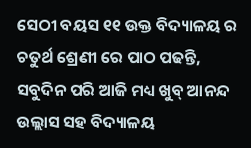ସେଠୀ ବୟସ ୧୧ ଉକ୍ତ ବିଦ୍ୟାଳୟ ର ଚତୁର୍ଥ ଶ୍ରେଣୀ ରେ ପାଠ ପଢନ୍ତି, ସବୁଦିନ ପରି ଆଜି ମଧ୍ୟ ଖୁବ୍ ଆନନ୍ଦ ଉଲ୍ଲାସ ସହ ବିଦ୍ୟାଳୟ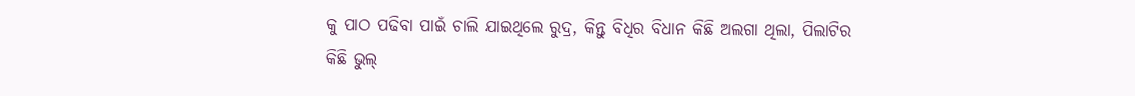କୁ ପାଠ ପଢିବା ପାଇଁ ଚାଲି ଯାଇଥିଲେ ରୁଦ୍ର, କିନ୍ତୁ ବିଧିର ବିଧାନ କିଛି ଅଲଗା ଥିଲା, ପିଲାଟିର କିଛି ଭୁଲ୍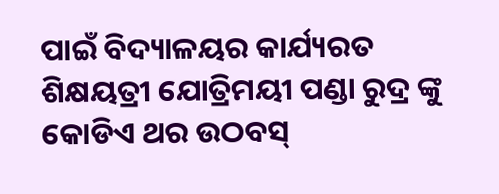ପାଇଁ ବିଦ୍ୟାଳୟର କାର୍ଯ୍ୟରତ ଶିକ୍ଷୟତ୍ରୀ ଯୋତ୍ରିମୟୀ ପଣ୍ଡା ରୁଦ୍ର ଙ୍କୁ କୋଡିଏ ଥର ଉଠବସ୍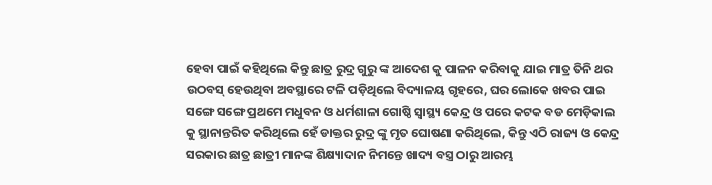ହେବା ପାଇଁ କହିଥିଲେ କିନ୍ତୁ ଛାତ୍ର ରୁଦ୍ର ଗୁରୁ ଙ୍କ ଆଦେଶ କୁ ପାଳନ କରିବାକୁ ଯାଇ ମାତ୍ର ତିନି ଥର ଉଠବସ୍ ହେଉଥିବା ଅବସ୍ଥାରେ ଟଳି ପଡ଼ିଥିଲେ ବିଦ୍ୟାଳୟ ଗୃହରେ, ଘର ଲୋକେ ଖବର ପାଇ ସଙ୍ଗେ ସଙ୍ଗେ ପ୍ରଥମେ ମଧୁବନ ଓ ଧର୍ମଶାଳା ଗୋଷ୍ଠି ସ୍ୱାସ୍ଥ୍ୟ କେନ୍ଦ୍ର ଓ ପରେ କଟକ ବଡ ମେଡ଼ିକାଲ କୁ ସ୍ଥାନାନ୍ତରିତ କରିଥିଲେ ହେଁ ଡାକ୍ତର ରୁଦ୍ର ଙ୍କୁ ମୃତ ଘୋଷଣା କରିଥିଲେ, କିନ୍ତୁ ଏଠି ରାଜ୍ୟ ଓ କେନ୍ଦ୍ର ସରକାର ଛାତ୍ର ଛାତ୍ରୀ ମାନଙ୍କ ଶିକ୍ଷ୍ୟାଦାନ ନିମନ୍ତେ ଖାଦ୍ୟ ବସ୍ତ୍ର ଠାରୁ ଆରମ୍ଭ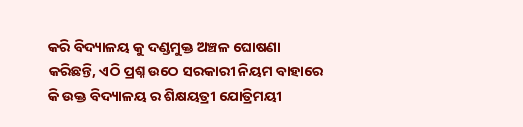କରି ବିଦ୍ୟାଳୟ କୁ ଦଣ୍ଡମୁକ୍ତ ଅଞ୍ଚଳ ଘୋଷଣା କରିଛନ୍ତି, ଏଠି ପ୍ରଶ୍ନ ଉଠେ ସରକାରୀ ନିୟମ ବାହାରେ କି ଉକ୍ତ ବିଦ୍ୟାଳୟ ର ଶିକ୍ଷୟତ୍ରୀ ଯୋତ୍ରିମୟୀ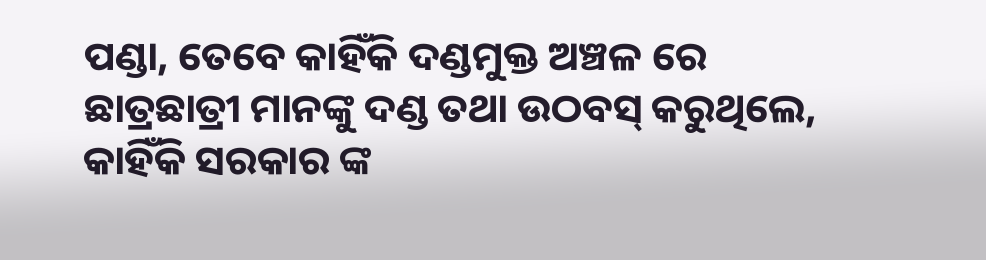ପଣ୍ଡା, ତେବେ କାହିଁକି ଦଣ୍ଡମୁକ୍ତ ଅଞ୍ଚଳ ରେ ଛାତ୍ରଛାତ୍ରୀ ମାନଙ୍କୁ ଦଣ୍ଡ ତଥା ଉଠବସ୍ କରୁଥିଲେ, କାହିଁକି ସରକାର ଙ୍କ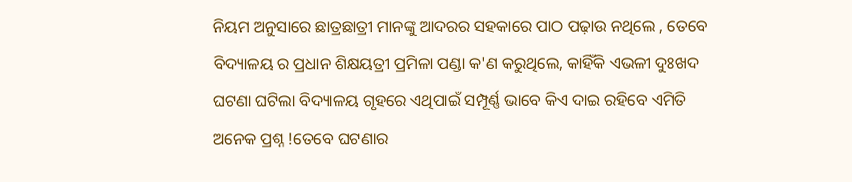ନିୟମ ଅନୁସାରେ ଛାତ୍ରଛାତ୍ରୀ ମାନଙ୍କୁ ଆଦରର ସହକାରେ ପାଠ ପଢ଼ାଉ ନଥିଲେ , ତେବେ ବିଦ୍ୟାଳୟ ର ପ୍ରଧାନ ଶିକ୍ଷୟତ୍ରୀ ପ୍ରମିଳା ପଣ୍ଡା କ'ଣ କରୁଥିଲେ, କାହିଁକି ଏଭଳୀ ଦୁଃଖଦ ଘଟଣା ଘଟିଲା ବିଦ୍ୟାଳୟ ଗୃହରେ ଏଥିପାଇଁ ସମ୍ପୂର୍ଣ୍ଣ ଭାବେ କିଏ ଦାଇ ରହିବେ ଏମିତି ଅନେକ ପ୍ରଶ୍ନ !ତେବେ ଘଟଣାର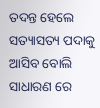ତଦନ୍ତ ହେଲେ ସତ୍ୟାସତ୍ୟ ପଦାକୁ ଆସିବ ବୋଲି ସାଧାରଣ ରେ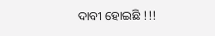ଦାବୀ ହୋଇଛି !!!